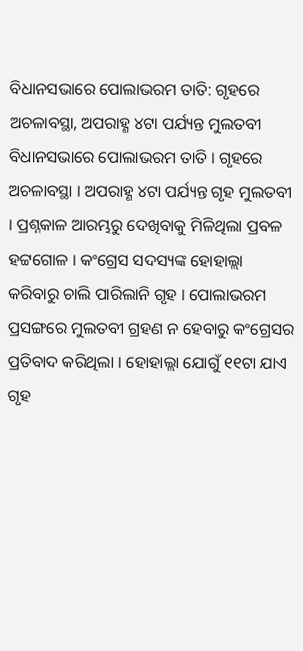ବିଧାନସଭାରେ ପୋଲାଭରମ ତାତି: ଗୃହରେ ଅଚଳାବସ୍ଥା, ଅପରାହ୍ଣ ୪ଟା ପର୍ଯ୍ୟନ୍ତ ମୁଲତବୀ
ବିଧାନସଭାରେ ପୋଲାଭରମ ତାତି । ଗୃହରେ ଅଚଳାବସ୍ଥା । ଅପରାହ୍ଣ ୪ଟା ପର୍ଯ୍ୟନ୍ତ ଗୃହ ମୁଲତବୀ । ପ୍ରଶ୍ନକାଳ ଆରମ୍ଭରୁ ଦେଖିବାକୁ ମିଳିଥିଲା ପ୍ରବଳ ହଟ୍ଟଗୋଳ । କଂଗ୍ରେସ ସଦସ୍ୟଙ୍କ ହୋହାଲ୍ଲା କରିବାରୁ ଚାଲି ପାରିଲାନି ଗୃହ । ପୋଲାଭରମ ପ୍ରସଙ୍ଗରେ ମୁଲତବୀ ଗ୍ରହଣ ନ ହେବାରୁ କଂଗ୍ରେସର ପ୍ରତିବାଦ କରିଥିଲା । ହୋହାଲ୍ଲା ଯୋଗୁଁ ୧୧ଟା ଯାଏ ଗୃହ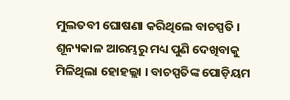ମୁଲତବୀ ଘୋଷଣା କରିଥିଲେ ବାଚସ୍ପତି । ଶୂନ୍ୟକାଳ ଆରମ୍ଭରୁ ମଧ୍ୟ ପୁଣି ଦେଖିବାକୁ ମିଳିଥିଲା ହୋହଲ୍ଲା । ବାଚସ୍ପତିଙ୍କ ପୋଡ଼ିୟମ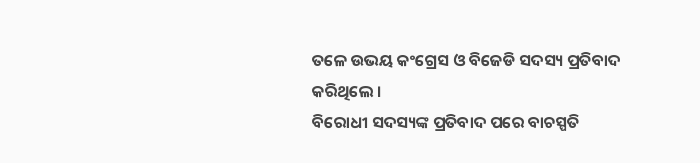ତଳେ ଉଭୟ କଂଗ୍ରେସ ଓ ବିଜେଡି ସଦସ୍ୟ ପ୍ରତିବାଦ କରିଥିଲେ ।
ବିରୋଧୀ ସଦସ୍ୟଙ୍କ ପ୍ରତିବାଦ ପରେ ବାଚସ୍ପତି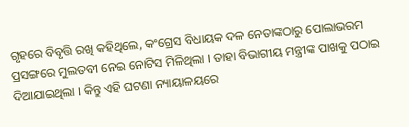ଗୃହରେ ବିବୃତ୍ତି ରଖି କହିଥିଲେ, କଂଗ୍ରେସ ବିଧାୟକ ଦଳ ନେତାଙ୍କଠାରୁ ପୋଲାଭରମ ପ୍ରସଙ୍ଗରେ ମୁଲତବୀ ନେଇ ନୋଟିସ ମିଳିଥିଲା । ତାହା ବିଭାଗୀୟ ମନ୍ତ୍ରୀଙ୍କ ପାଖକୁ ପଠାଇ ଦିଆଯାଇଥିଲା । କିନ୍ତୁ ଏହି ଘଟଣା ନ୍ୟାୟାଳୟରେ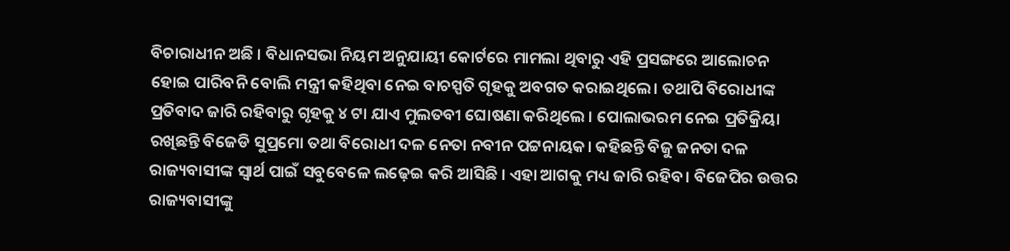ବିଚାରାଧୀନ ଅଛି । ବିଧାନସଭା ନିୟମ ଅନୁଯାୟୀ କୋର୍ଟରେ ମାମଲା ଥିବାରୁ ଏହି ପ୍ରସଙ୍ଗରେ ଆଲୋଚନ ହୋଇ ପାରିବନି ବୋଲି ମନ୍ତ୍ରୀ କହିଥିବା ନେଇ ବାଚସ୍ପତି ଗୃହକୁ ଅବଗତ କରାଇଥିଲେ। ତଥାପି ବିରୋଧୀଙ୍କ ପ୍ରତିବାଦ ଜାରି ରହିବାରୁ ଗୃହକୁ ୪ ଟା ଯାଏ ମୁଲତବୀ ଘୋଷଣା କରିଥିଲେ । ପୋଲାଭରମ ନେଇ ପ୍ରତିକ୍ରିୟା ରଖିଛନ୍ତି ବିଜେଡି ସୁପ୍ରମୋ ତଥା ବିରୋଧୀ ଦଳ ନେତା ନବୀନ ପଟ୍ଟନାୟକ। କହିଛନ୍ତି ବିଜୁ ଜନତା ଦଳ ରାଜ୍ୟବାସୀଙ୍କ ସ୍ବାର୍ଥ ପାଇଁ ସବୁବେଳେ ଲଢ଼େଇ କରି ଆସିଛି । ଏହା ଆଗକୁ ମଧ୍ୟ ଜାରି ରହିବ। ବିଜେପିର ଉତ୍ତର ରାଜ୍ୟବାସୀଙ୍କୁ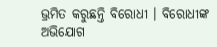ଭ୍ରମିତ କରୁଛନ୍ତି ବିରୋଧୀ । ବିରୋଧୀଙ୍କ ଅଭିଯୋଗ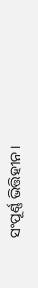ସଂପୂର୍ଣ୍ଣ ଭିତ୍ତିହୀନ।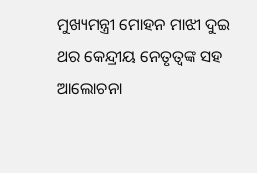ମୁଖ୍ୟମନ୍ତ୍ରୀ ମୋହନ ମାଝୀ ଦୁଇ ଥର କେନ୍ଦ୍ରୀୟ ନେତୃତ୍ୱଙ୍କ ସହ ଆଲୋଚନା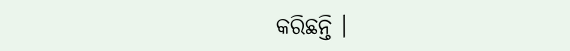କରିଛନ୍ତି ।